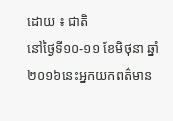ដោយ ៖ ជាតិ
នៅថ្ងៃទី១០-១១ ខែមិថុនា ឆ្នាំ២០១៦នេះអ្នកយកពត៌មាន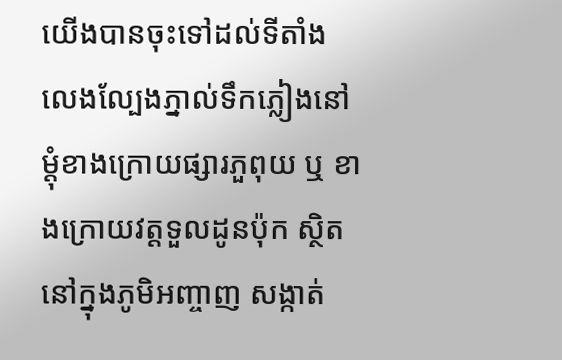យើងបានចុះទៅដល់ទីតាំង លេងល្បែងភ្នាល់ទឹកភ្លៀងនៅ ម្តុំខាងក្រោយផ្សារភួពុយ ឬ ខាងក្រោយវត្តទួលដូនប៉ុក ស្ថិត នៅក្នុងភូមិអញ្ចាញ សង្កាត់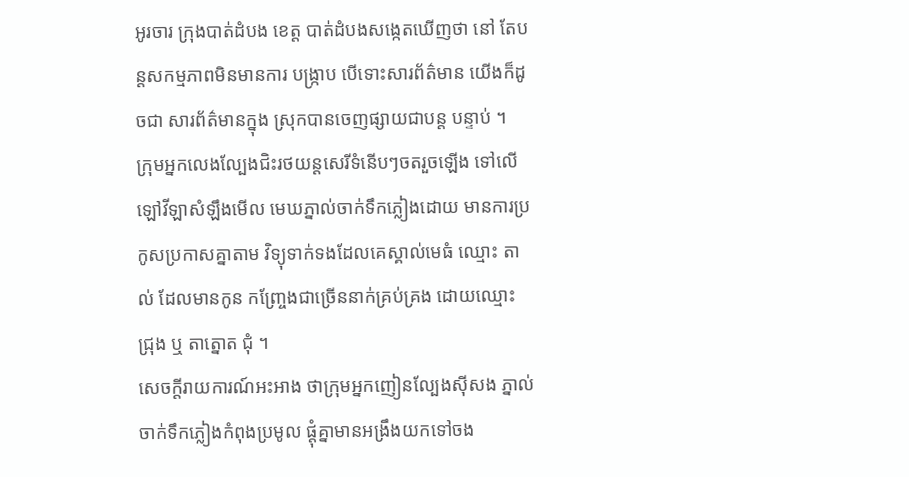អូរចារ ក្រុងបាត់ដំបង ខេត្ត បាត់ដំបងសង្កេតឃើញថា នៅ តែបន្តសកម្មភាពមិនមានការ បង្ក្រាប បើទោះសារព័ត៌មាន យើងក៏ដូចជា សារព័ត៌មានក្នុង ស្រុកបានចេញផ្សាយជាបន្ត បន្ទាប់ ។
ក្រុមអ្នកលេងល្បែងជិះរថយន្តសេរីទំនើបៗចតរួចឡើង ទៅលើឡៅវីឡាសំឡឹងមើល មេឃភ្នាល់ចាក់ទឹកភ្លៀងដោយ មានការប្រកូសប្រកាសគ្នាតាម វិទ្យុទាក់ទងដែលគេស្គាល់មេធំ ឈ្មោះ តាល់ ដែលមានកូន កញ្ច្រែងជាច្រើននាក់គ្រប់គ្រង ដោយឈ្មោះ ជ្រុង ឬ តាត្នោត ជុំ ។
សេចក្តីរាយការណ៍អះអាង ថាក្រុមអ្នកញៀនល្បែងស៊ីសង ភ្នាល់ចាក់ទឹកភ្លៀងកំពុងប្រមូល ផ្តុំគ្នាមានអង្រឹងយកទៅចង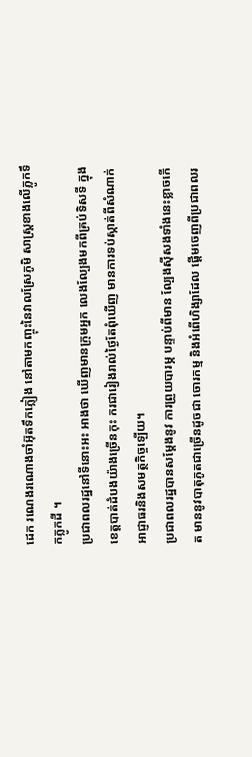ដេក រណេងរណោងចាំអ៊ុតទឹកភ្លៀង នៅតាមកញ្ចុះនៃវាលស្រែភូមិ សាស្ត្រខាងលើភ្លូកទឹកភ្លូកដី ។
ប្រជាពលរដ្ឋនៅទីនោះអះ អាងថា ឃើញមានក្រុមអ្នក លេងល្បែងមកពីគ្រប់ទិសទី ក្នុងខេត្តបាត់ដំបងយ៉ាងច្រើនកុះ ករជារៀងរាល់ថ្ងៃតែពុំឃើញ មានការទប់ស្កាត់ពីសំណាក់ អាជ្ញាធរនិងសមត្ថកិច្ចឡើយ។
ប្រជាពលរដ្ឋបានសម្តែងនូវ ការព្រួយបារម្ភ បន្ទាប់ពីមាន ល្បែងស៊ីសងទាំងនេះខ្លាចកើត មាននូវបាតុភូតជាច្រើនដូចជា ចោរកម្ម និងអំពើហិង្សាដែល ផ្តើមចេញពីប្រជាពលរ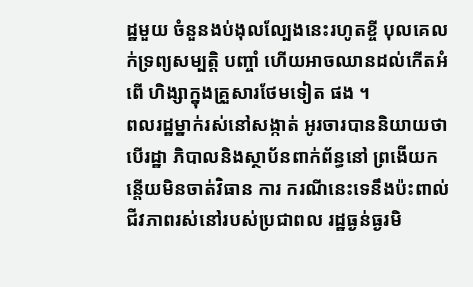ដ្ឋមួយ ចំនួនងប់ងុលល្បែងនេះរហូតខ្ចី បុលគេលក់ទ្រព្យសម្បត្តិ បញ្ចាំ ហើយអាចឈានដល់កើតអំពើ ហិង្សាក្នុងគ្រួសារថែមទៀត ផង ។
ពលរដ្ឋម្នាក់រស់នៅសង្កាត់ អូរចារបាននិយាយថា បើរដ្ឋា ភិបាលនិងស្ថាប័នពាក់ព័ន្ធនៅ ព្រងើយកន្តើយមិនចាត់វិធាន ការ ករណីនេះទេនឹងប៉ះពាល់ ជីវភាពរស់នៅរបស់ប្រជាពល រដ្ឋធ្ងន់ធ្ងរមិ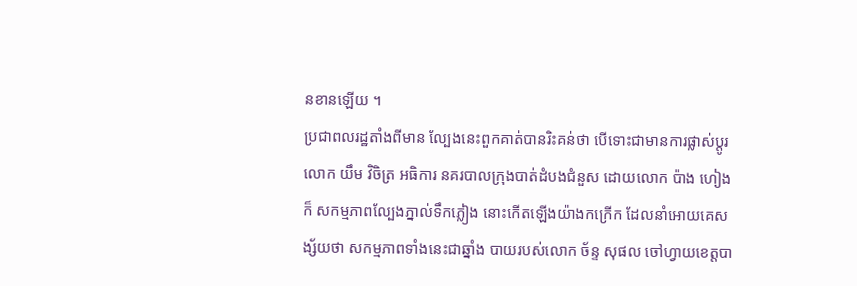នខានឡើយ ។
ប្រជាពលរដ្ឋតាំងពីមាន ល្បែងនេះពួកគាត់បានរិះគន់ថា បើទោះជាមានការផ្លាស់ប្តូរ លោក យឹម វិចិត្រ អធិការ នគរបាលក្រុងបាត់ដំបងជំនួស ដោយលោក ប៉ាង ហៀង ក៏ សកម្មភាពល្បែងភ្នាល់ទឹកភ្លៀង នោះកើតឡើងយ៉ាងកក្រើក ដែលនាំអោយគេសង្ស័យថា សកម្មភាពទាំងនេះជាឆ្នាំង បាយរបស់លោក ច័ន្ទ សុផល ចៅហ្វាយខេត្តបា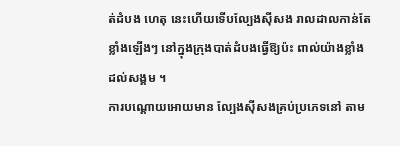ត់ដំបង ហេតុ នេះហើយទើបល្បែងស៊ីសង រាលដាលកាន់តែខ្លាំងឡើងៗ នៅក្នុងក្រុងបាត់ដំបងធ្វើឱ្យប៉ះ ពាល់យ៉ាងខ្លាំងដល់សង្គម ។
ការបណ្តោយអោយមាន ល្បែងស៊ីសងគ្រប់ប្រភេទនៅ តាម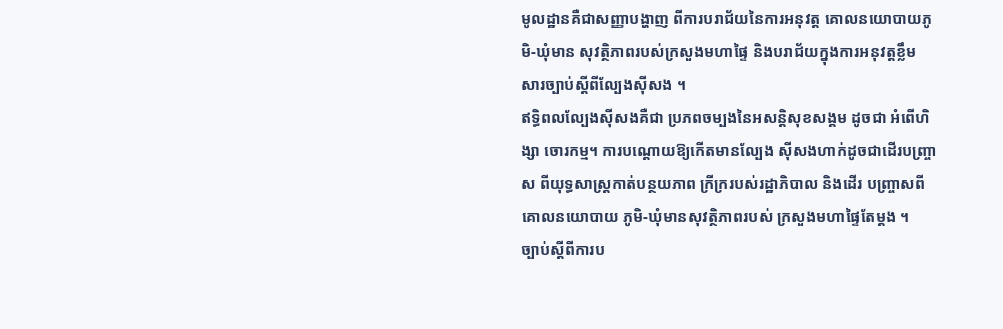មូលដ្ឋានគឺជាសញ្ញាបង្ហាញ ពីការបរាជ័យនៃការអនុវត្ត គោលនយោបាយភូមិ-ឃុំមាន សុវត្ថិភាពរបស់ក្រសួងមហាផ្ទៃ និងបរាជ័យក្នុងការអនុវត្តខ្លឹម សារច្បាប់ស្តីពីល្បែងស៊ីសង ។
ឥទ្ធិពលល្បែងស៊ីសងគឺជា ប្រភពចម្បងនៃអសន្តិសុខសង្គម ដូចជា អំពើហិង្សា ចោរកម្ម។ ការបណ្តោយឱ្យកើតមានល្បែង ស៊ីសងហាក់ដូចជាដើរបញ្ច្រាស ពីយុទ្ធសាស្ត្រកាត់បន្ថយភាព ក្រីក្ររបស់រដ្ឋាភិបាល និងដើរ បញ្ច្រាសពីគោលនយោបាយ ភូមិ-ឃុំមានសុវត្ថិភាពរបស់ ក្រសួងមហាផ្ទៃតែម្តង ។
ច្បាប់ស្តីពីការប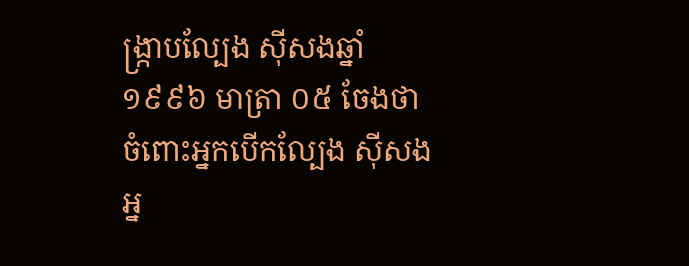ង្ក្រាបល្បែង ស៊ីសងឆ្នាំ១៩៩៦ មាត្រា ០៥ ចែងថា ចំពោះអ្នកបើកល្បែង ស៊ីសងអ្ន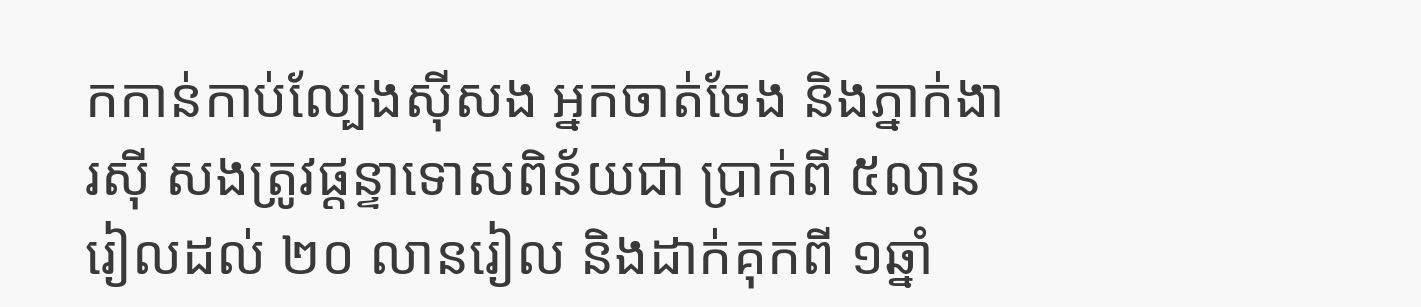កកាន់កាប់ល្បែងស៊ីសង អ្នកចាត់ចែង និងភ្នាក់ងារស៊ី សងត្រូវផ្តន្ទាទោសពិន័យជា ប្រាក់ពី ៥លានរៀលដល់ ២០ លានរៀល និងដាក់គុកពី ១ឆ្នាំ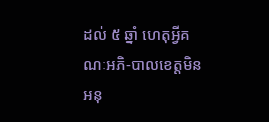ដល់ ៥ ឆ្នាំ ហេតុអ្វីគណៈអភិ-បាលខេត្តមិនអនុ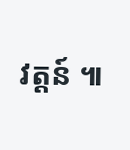វត្តន៍ ៕